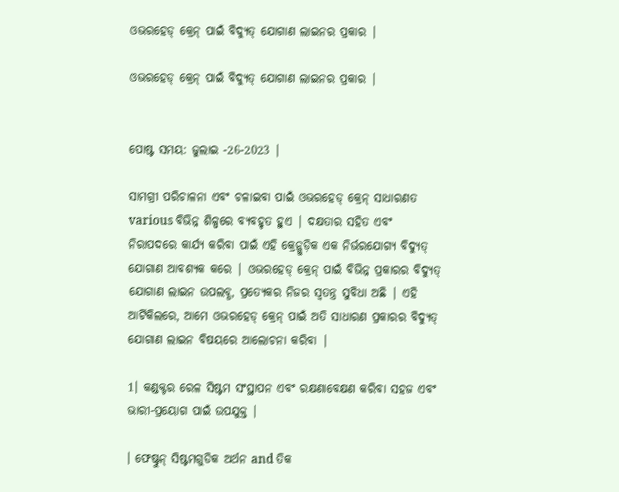ଓଭରହେଡ୍ କ୍ରେନ୍ ପାଇଁ ବିଦ୍ୟୁତ୍ ଯୋଗାଣ ଲାଇନର ପ୍ରକାର |

ଓଭରହେଡ୍ କ୍ରେନ୍ ପାଇଁ ବିଦ୍ୟୁତ୍ ଯୋଗାଣ ଲାଇନର ପ୍ରକାର |


ପୋଷ୍ଟ ସମୟ: ଜୁଲାଇ -26-2023 |

ସାମଗ୍ରୀ ପରିଚାଳନା ଏବଂ ଚଳାଇବା ପାଇଁ ଓଭରହେଡ୍ କ୍ରେନ୍ ସାଧାରଣତ various ବିଭିନ୍ନ ଶିଳ୍ପରେ ବ୍ୟବହୃତ ହୁଏ | ଦକ୍ଷତାର ସହିତ ଏବଂ ନିରାପଦରେ କାର୍ଯ୍ୟ କରିବା ପାଇଁ ଏହି କ୍ରେନ୍ଗୁଡ଼ିକ ଏକ ନିର୍ଭରଯୋଗ୍ୟ ବିଦ୍ୟୁତ୍ ଯୋଗାଣ ଆବଶ୍ୟକ କରେ | ଓଭରହେଡ୍ କ୍ରେନ୍ ପାଇଁ ବିଭିନ୍ନ ପ୍ରକାରର ବିଦ୍ୟୁତ୍ ଯୋଗାଣ ଲାଇନ ଉପଲବ୍ଧ, ପ୍ରତ୍ୟେକର ନିଜର ସ୍ୱତନ୍ତ୍ର ସୁବିଧା ଅଛି | ଏହି ଆର୍ଟିକିଲରେ, ଆମେ ଓଭରହେଡ୍ କ୍ରେନ୍ ପାଇଁ ଅତି ସାଧାରଣ ପ୍ରକାରର ବିଦ୍ୟୁତ୍ ଯୋଗାଣ ଲାଇନ ବିଷୟରେ ଆଲୋଚନା କରିବା |

1। କଣ୍ଡକ୍ଟର ରେଳ ସିଷ୍ଟମ ସଂସ୍ଥାପନ ଏବଂ ରକ୍ଷଣାବେକ୍ଷଣ କରିବା ସହଜ ଏବଂ ଭାରୀ-ପ୍ରୟୋଗ ପାଇଁ ଉପଯୁକ୍ତ |

। ଫେଷ୍ଟୁନ୍ ସିଷ୍ଟମଗୁଡିକ ଅର୍ଥନ and ତିକ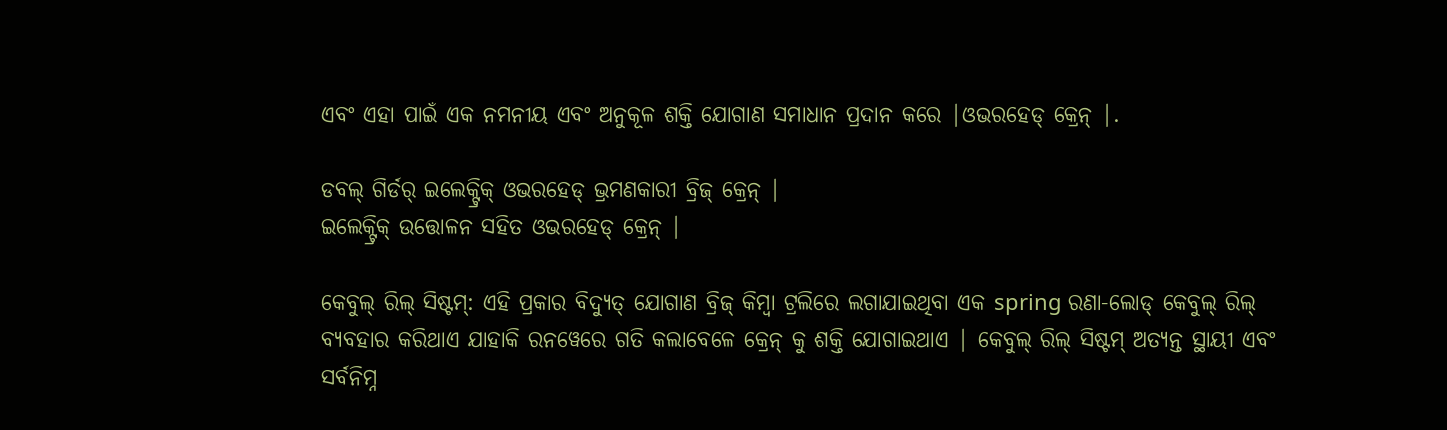ଏବଂ ଏହା ପାଇଁ ଏକ ନମନୀୟ ଏବଂ ଅନୁକୂଳ ଶକ୍ତି ଯୋଗାଣ ସମାଧାନ ପ୍ରଦାନ କରେ |ଓଭରହେଡ୍ କ୍ରେନ୍ |.

ଡବଲ୍ ଗିର୍ଡର୍ ଇଲେକ୍ଟ୍ରିକ୍ ଓଭରହେଡ୍ ଭ୍ରମଣକାରୀ ବ୍ରିଜ୍ କ୍ରେନ୍ |
ଇଲେକ୍ଟ୍ରିକ୍ ଉତ୍ତୋଳନ ସହିତ ଓଭରହେଡ୍ କ୍ରେନ୍ |

କେବୁଲ୍ ରିଲ୍ ସିଷ୍ଟମ୍: ଏହି ପ୍ରକାର ବିଦ୍ୟୁତ୍ ଯୋଗାଣ ବ୍ରିଜ୍ କିମ୍ବା ଟ୍ରଲିରେ ଲଗାଯାଇଥିବା ଏକ spring ରଣା-ଲୋଡ୍ କେବୁଲ୍ ରିଲ୍ ବ୍ୟବହାର କରିଥାଏ ଯାହାକି ରନୱେରେ ଗତି କଲାବେଳେ କ୍ରେନ୍ କୁ ଶକ୍ତି ଯୋଗାଇଥାଏ | କେବୁଲ୍ ରିଲ୍ ସିଷ୍ଟମ୍ ଅତ୍ୟନ୍ତ ସ୍ଥାୟୀ ଏବଂ ସର୍ବନିମ୍ନ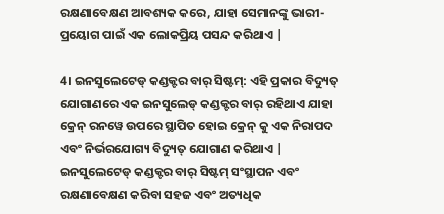ରକ୍ଷଣାବେକ୍ଷଣ ଆବଶ୍ୟକ କରେ, ଯାହା ସେମାନଙ୍କୁ ଭାରୀ-ପ୍ରୟୋଗ ପାଇଁ ଏକ ଲୋକପ୍ରିୟ ପସନ୍ଦ କରିଥାଏ |

4। ଇନସୁଲେଟେଡ୍ କଣ୍ଡକ୍ଟର ବାର୍ ସିଷ୍ଟମ୍: ଏହି ପ୍ରକାର ବିଦ୍ୟୁତ୍ ଯୋଗାଣରେ ଏକ ଇନସୁଲେଡ୍ କଣ୍ଡକ୍ଟର ବାର୍ ରହିଥାଏ ଯାହା କ୍ରେନ୍ ରନୱେ ଉପରେ ସ୍ଥାପିତ ହୋଇ କ୍ରେନ୍ କୁ ଏକ ନିରାପଦ ଏବଂ ନିର୍ଭରଯୋଗ୍ୟ ବିଦ୍ୟୁତ୍ ଯୋଗାଣ କରିଥାଏ | ଇନସୁଲେଟେଡ୍ କଣ୍ଡକ୍ଟର ବାର୍ ସିଷ୍ଟମ୍ ସଂସ୍ଥାପନ ଏବଂ ରକ୍ଷଣାବେକ୍ଷଣ କରିବା ସହଜ ଏବଂ ଅତ୍ୟଧିକ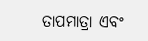ତାପମାତ୍ରା ଏବଂ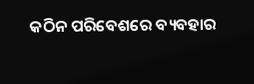କଠିନ ପରିବେଶରେ ବ୍ୟବହାର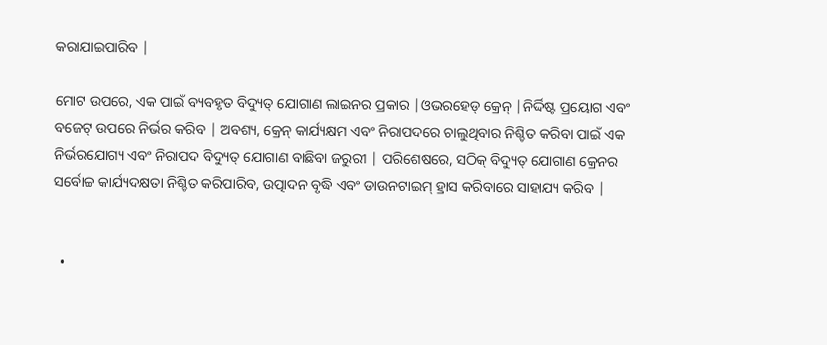କରାଯାଇପାରିବ |

ମୋଟ ଉପରେ, ଏକ ପାଇଁ ବ୍ୟବହୃତ ବିଦ୍ୟୁତ୍ ଯୋଗାଣ ଲାଇନର ପ୍ରକାର |ଓଭରହେଡ୍ କ୍ରେନ୍ |ନିର୍ଦ୍ଦିଷ୍ଟ ପ୍ରୟୋଗ ଏବଂ ବଜେଟ୍ ଉପରେ ନିର୍ଭର କରିବ | ଅବଶ୍ୟ, କ୍ରେନ୍ କାର୍ଯ୍ୟକ୍ଷମ ଏବଂ ନିରାପଦରେ ଚାଲୁଥିବାର ନିଶ୍ଚିତ କରିବା ପାଇଁ ଏକ ନିର୍ଭରଯୋଗ୍ୟ ଏବଂ ନିରାପଦ ବିଦ୍ୟୁତ୍ ଯୋଗାଣ ବାଛିବା ଜରୁରୀ | ପରିଶେଷରେ, ସଠିକ୍ ବିଦ୍ୟୁତ୍ ଯୋଗାଣ କ୍ରେନର ସର୍ବୋଚ୍ଚ କାର୍ଯ୍ୟଦକ୍ଷତା ନିଶ୍ଚିତ କରିପାରିବ, ଉତ୍ପାଦନ ବୃଦ୍ଧି ଏବଂ ଡାଉନଟାଇମ୍ ହ୍ରାସ କରିବାରେ ସାହାଯ୍ୟ କରିବ |


  •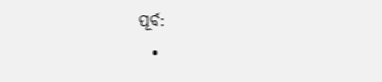ପୂର୍ବ:
  •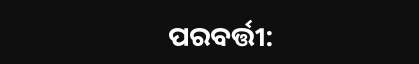ପରବର୍ତ୍ତୀ: